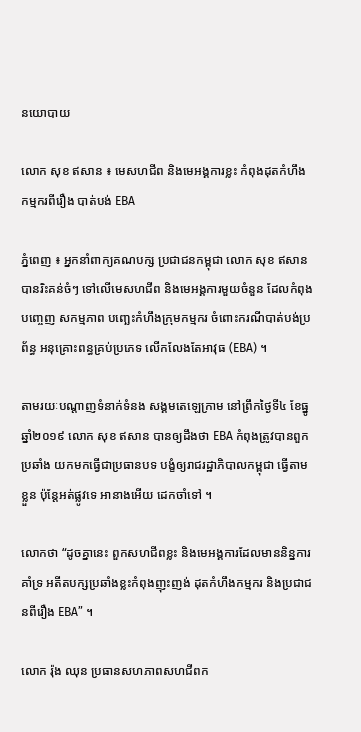នយោបាយ

លោក សុខ ឥសាន ៖ មេសហជីព និងមេអង្គការខ្លះ កំពុងដុតកំហឹងកម្មករពីរឿង បាត់បង់ EBA

ភ្នំពេញ ៖ អ្នកនាំពាក្យគណបក្ស ប្រជាជនកម្ពុជា លោក សុខ ឥសាន បានរិះគន់ចំៗ ទៅលើមេសហជីព និងមេអង្គការមួយចំនួន ដែលកំពុងបញ្ចេញ សកម្មភាព បញ្ឆេះកំហឹងក្រុមកម្មករ ចំពោះករណីបាត់បង់ប្រព័ន្ធ អនុគ្រោះពន្ធគ្រប់ប្រភេទ លើកលែងតែអាវុធ (EBA) ។

តាមរយៈបណ្តាញទំនាក់ទំនង សង្គមតេឡេក្រាម នៅព្រឹកថ្ងៃទី៤ ខែធ្នូ ឆ្នាំ២០១៩ លោក សុខ ឥសាន បានឲ្យដឹងថា EBA កំពុងត្រូវបានពួកប្រឆាំង យកមកធ្វើជាប្រធានបទ បង្ខំឲ្យរាជរដ្ឋាភិបាលកម្ពុជា ធ្វើតាមខ្លួន ប៉ុន្តែអត់ផ្លូវទេ អានាងអើយ ដេកចាំទៅ ។

លោកថា “ដូចគ្នានេះ ពួកសហជីពខ្លះ និងមេអង្គការដែលមាននិន្នការគាំទ្រ អតីតបក្សប្រឆាំងខ្លះកំពុងញុះញង់ ដុតកំហឹងកម្មករ និងប្រជាជនពីរឿង EBA” ។

លោក រ៉ុង ឈុន ប្រធានសហភាពសហជីពក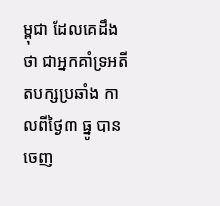ម្ពុជា ដែលគេដឹងថា ជាអ្នកគាំទ្រអតីតបក្សប្រឆាំង កាលពីថ្ងៃ៣ ធ្នូ បានចេញ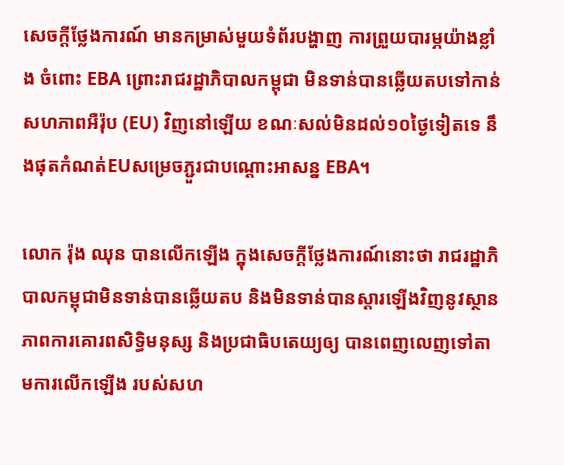សេចក្តីថ្លែងការណ៍ មានកម្រាស់មួយទំព័របង្ហាញ ការព្រួយបារម្ភយ៉ាងខ្លាំង ចំពោះ EBA ព្រោះរាជរដ្ឋាភិបាលកម្ពុជា មិនទាន់បានឆ្លើយតបទៅកាន់ សហភាពអឺរ៉ុប (EU) វិញនៅឡើយ ខណៈសល់មិនដល់១០ថ្ងៃទៀតទេ នឹងផុតកំណត់EUសម្រេចភ្ជួរជាបណ្តោះអាសន្ន EBA។

លោក រ៉ុង ឈុន បានលើកឡើង ក្នុងសេចក្តីថ្លែងការណ៍នោះថា រាជរដ្ឋាភិបាលកម្ពុជាមិនទាន់បានឆ្លើយតប និងមិនទាន់បានស្តារឡើងវិញនូវស្ថានភាពការគោរពសិទ្ធិមនុស្ស និងប្រជាធិបតេយ្យឲ្យ បានពេញលេញទៅតាមការលើកឡើង របស់សហ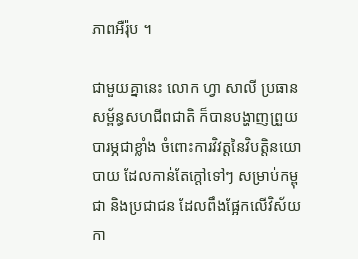ភាពអឺរ៉ុប ។

ជាមួយគ្នានេះ លោក ហ្វា សាលី ប្រធានសម្ព័ន្ធសហជីពជាតិ ក៏បានបង្ហាញព្រួយបារម្ភជាខ្លាំង ចំពោះការវិវត្តនៃវិបត្តិនយោបាយ ដែលកាន់តែក្តៅទៅៗ សម្រាប់កម្ពុជា និងប្រជាជន ដែលពឹងផ្អែកលើវិស័យកា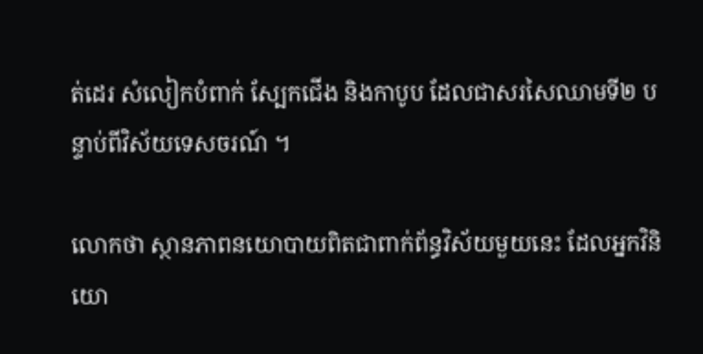ត់ដេរ សំលៀកបំពាក់ ស្បែកជើង និងកាបូប ដែលជាសរសៃឈាមទី២ បន្ទាប់ពីវិស័យទេសចរណ៍ ។

លោកថា ស្ថានភាពនយោបាយពិតជាពាក់ព័ន្ធវិស័យមួយនេះ ដែលអ្នកវិនិយោ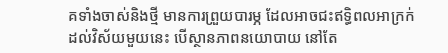គទាំងចាស់និងថ្មី មានការព្រួយបារម្ភ ដែលអាចជះឥទ្ធិពលអាក្រក់ដល់វិស័យមួយនេះ បើស្ថានភាពនយោបាយ នៅតែ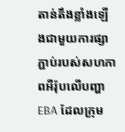តាន់តឹងខ្លាំងឡើងជាមួយការផ្សាភ្ជាប់របស់សហភាពអឺរ៉ុបលើបញ្ហាEBA ដែលក្រុម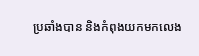ប្រឆាំងបាន និងកំពុងយកមកលេង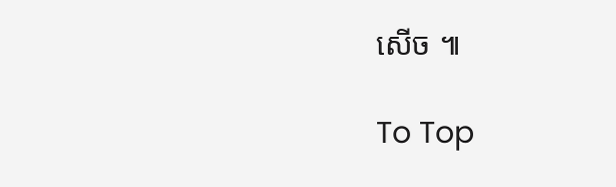សើច ៕

To Top